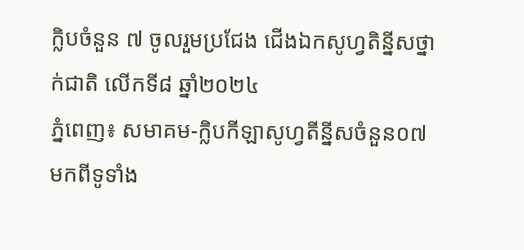ក្លិបចំនួន ៧ ចូលរួមប្រជែង ជើងឯកសូហ្វតិន្នីសថ្នាក់ជាតិ លើកទី៨ ឆ្នាំ២០២៤
ភ្នំពេញ៖ សមាគម-ក្លិបកីឡាសូហ្វតីន្នីសចំនួន០៧ មកពីទូទាំង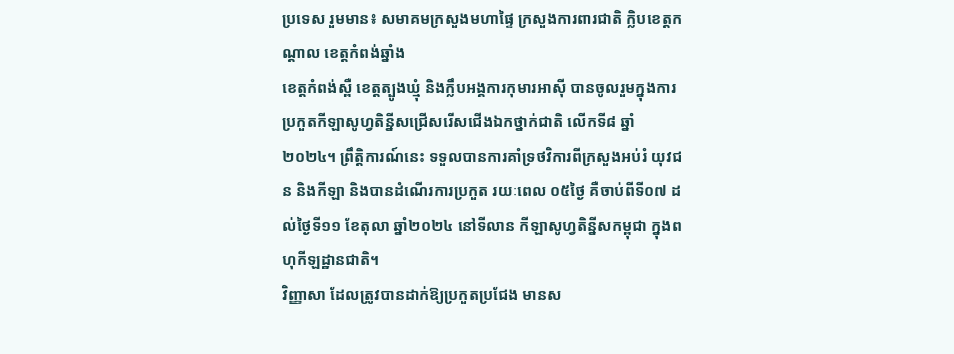ប្រទេស រួមមាន៖ សមាគមក្រសួងមហាផ្ទៃ ក្រសួងការពារជាតិ ក្លិបខេត្តកណ្តាល ខេត្តកំពង់ឆ្នាំង
ខេត្តកំពង់ស្ពឺ ខេត្តត្បូងឃ្មុំ និងក្លឹបអង្គការកុមារអាស៊ី បានចូលរួមក្នុងការប្រកួតកីឡាសូហ្វតិន្នីសជ្រើសរើសជើងឯកថ្នាក់ជាតិ លើកទី៨ ឆ្នាំ២០២៤។ ព្រឹត្តិការណ៍នេះ ទទួលបានការគាំទ្រថវិការពីក្រសួងអប់រំ យុវជន និងកីឡា និងបានដំណើរការប្រកួត រយៈពេល ០៥ថ្ងៃ គឺចាប់ពីទី០៧ ដល់ថ្ងៃទី១១ ខែតុលា ឆ្នាំ២០២៤ នៅទីលាន កីឡាសូហ្វតិន្នីសកម្ពុជា ក្នុងពហុកីឡដ្ឋានជាតិ។
វិញ្ញាសា ដែលត្រូវបានដាក់ឱ្យប្រកួតប្រជែង មានស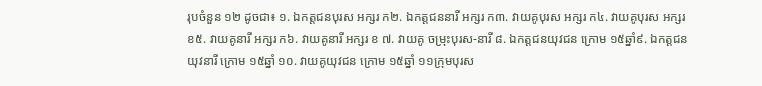រុបចំនួន ១២ ដូចជា៖ ១. ឯកត្តជនបុរស អក្សរ ក២. ឯកត្តជននារី អក្សរ ក៣. វាយគូបុរស អក្សរ ក៤. វាយគូបុរស អក្សរ ខ៥. វាយគូនារី អក្សរ ក៦. វាយគូនារី អក្សរ ខ ៧. វាយគូ ចម្រុះបុរស-នារី ៨. ឯកត្តជនយុវជន ក្រោម ១៥ឆ្នាំ៩. ឯកត្តជនយុវនារី ក្រោម ១៥ឆ្នាំ ១០. វាយគូយុវជន ក្រោម ១៥ឆ្នាំ ១១ក្រុមបុរស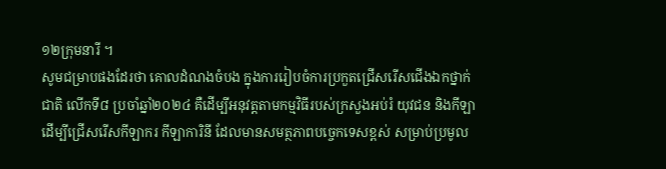១២ក្រុមនារី ។
សូមជម្រាបផងដែរថា គោលដំណងចំបង ក្នុងការរៀបចំការប្រកួតជ្រើសរើសជើងឯកថ្នាក់ជាតិ លើកទី៨ ប្រចាំឆ្នាំ២០២៤ គឺដើម្បីអនុវត្តតាមកម្មវិធីរបស់ក្រសួងអប់រំ យុវជន និងកីឡាដើម្បីជ្រើសរើសកីឡាករ កីឡាការិនី ដែលមានសមត្ថភាពបច្ចេកទេសខ្ពស់ សម្រាប់ប្រមូល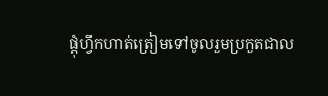ផ្តុំហ្វឹកហាត់ត្រៀមទៅចូលរួមប្រកួតជាល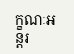ក្ខណៈអន្តរ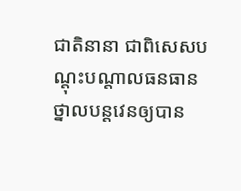ជាតិនានា ជាពិសេសបណ្តុះបណ្តាលធនធានថ្នាលបន្តវេនឲ្យបាន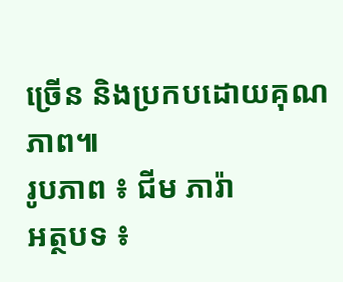ច្រើន និងប្រកបដោយគុណភាព៕
រូបភាព ៖ ជីម ភារ៉ា
អត្ថបទ ៖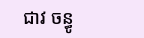ជាវ ចន្ធូ